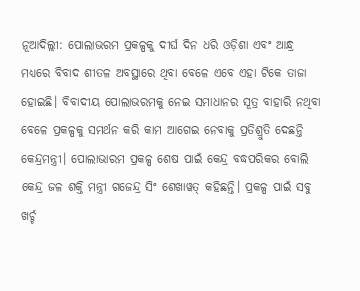ନୂଆଦିଲ୍ଲୀ: ପୋଲାଭରମ ପ୍ରକଳ୍ପକୁ ଦୀର୍ଘ ଦିନ ଧରି ଓଡ଼ିଶା ଏବଂ ଆନ୍ଧ୍ର ମଧ୍ୟରେ ବିବାଦ ଶୀତଳ ଅବସ୍ଥାରେ ଥିବା ବେଳେ ଏବେ ଏହା ଟିକେ ତାଜା ହୋଇଛି। ବିବାଦୀୟ ପୋଲାଭରମକୁ ନେଇ ସମାଧାନର ସୂତ୍ର ବାହାରି ନଥିବା ବେଳେ ପ୍ରକଳ୍ପକୁ ସମର୍ଥନ କରି କାମ ଆଗେଇ ନେବାକୁ ପ୍ରତିଶ୍ରୁତି ଦେଛନ୍ତି କେନ୍ଦ୍ରମନ୍ତ୍ରୀ। ପୋଲାଭାରମ ପ୍ରକଳ୍ପ ଶେଷ ପାଇଁ କେନ୍ଦ୍ର ବଦ୍ଧପରିକର ବୋଲି କେନ୍ଦ୍ର ଜଳ ଶକ୍ତି ମନ୍ତ୍ରୀ ଗଜେନ୍ଦ୍ର ସିଂ ଶେଖାୱତ୍ କହିଛନ୍ତି। ପ୍ରକଳ୍ପ ପାଇଁ ସବୁ ଖର୍ଚ୍ଚ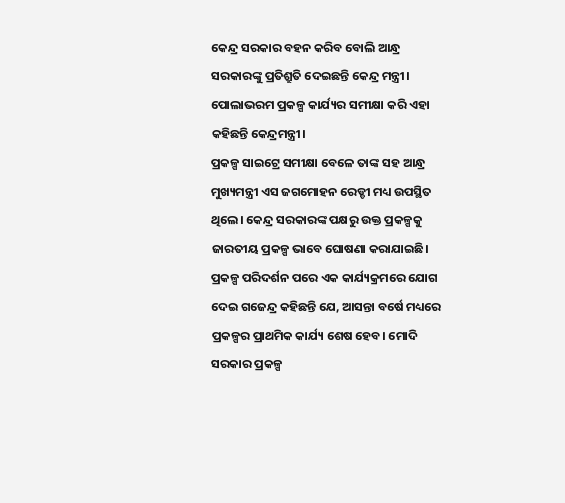କେନ୍ଦ୍ର ସରକାର ବହନ କରିବ ବୋଲି ଆନ୍ଧ୍ର ସରକାରଙ୍କୁ ପ୍ରତିଶ୍ରୁତି ଦେଇଛନ୍ତି କେନ୍ଦ୍ର ମନ୍ତ୍ରୀ। ପୋଲାଭରମ ପ୍ରକଳ୍ପ କାର୍ଯ୍ୟର ସମୀକ୍ଷା କରି ଏହା କହିଛନ୍ତି କେନ୍ଦ୍ରମନ୍ତ୍ରୀ।
ପ୍ରକଳ୍ପ ସାଇଟ୍ରେ ସମୀକ୍ଷା ବେଳେ ତାଙ୍କ ସହ ଆନ୍ଧ୍ର ମୁଖ୍ୟମନ୍ତ୍ରୀ ଏସ ଜଗମୋହନ ରେଡ୍ଡୀ ମଧ୍ୟ ଉପସ୍ଥିତ ଥିଲେ। କେନ୍ଦ୍ର ସରକାରଙ୍କ ପକ୍ଷରୁ ଉକ୍ତ ପ୍ରକଳ୍ପକୁ ଜାରତୀୟ ପ୍ରକଳ୍ପ ଭାବେ ଘୋଷଣା କରାଯାଇଛି। ପ୍ରକଳ୍ପ ପରିଦର୍ଶନ ପରେ ଏକ କାର୍ଯ୍ୟକ୍ରମରେ ଯୋଗ ଦେଇ ଗଜେନ୍ଦ୍ର କହିଛନ୍ତି ଯେ, ଆସନ୍ତା ବର୍ଷେ ମଧ୍ୟରେ ପ୍ରକଳ୍ପର ପ୍ରାଥମିକ କାର୍ଯ୍ୟ ଶେଷ ହେବ। ମୋଦି ସରକାର ପ୍ରକଳ୍ପ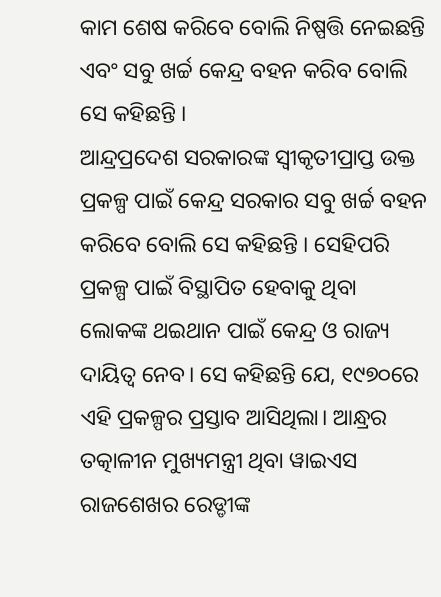କାମ ଶେଷ କରିବେ ବୋଲି ନିଷ୍ପତ୍ତି ନେଇଛନ୍ତି ଏବଂ ସବୁ ଖର୍ଚ୍ଚ କେନ୍ଦ୍ର ବହନ କରିବ ବୋଲି ସେ କହିଛନ୍ତି ।
ଆନ୍ଦ୍ରପ୍ରଦେଶ ସରକାରଙ୍କ ସ୍ୱୀକୃତୀପ୍ରାପ୍ତ ଉକ୍ତ ପ୍ରକଳ୍ପ ପାଇଁ କେନ୍ଦ୍ର ସରକାର ସବୁ ଖର୍ଚ୍ଚ ବହନ କରିବେ ବୋଲି ସେ କହିଛନ୍ତି । ସେହିପରି ପ୍ରକଳ୍ପ ପାଇଁ ବିସ୍ଥାପିତ ହେବାକୁ ଥିବା ଲୋକଙ୍କ ଥଇଥାନ ପାଇଁ କେନ୍ଦ୍ର ଓ ରାଜ୍ୟ ଦାୟିତ୍ୱ ନେବ। ସେ କହିଛନ୍ତି ଯେ, ୧୯୭୦ରେ ଏହି ପ୍ରକଳ୍ପର ପ୍ରସ୍ତାବ ଆସିଥିଲା। ଆନ୍ଧ୍ରର ତତ୍କାଳୀନ ମୁଖ୍ୟମନ୍ତ୍ରୀ ଥିବା ୱାଇଏସ ରାଜଶେଖର ରେଡ୍ଡୀଙ୍କ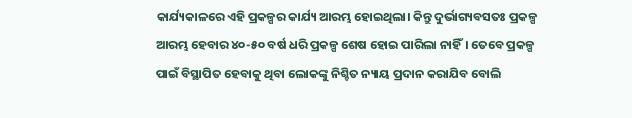କାର୍ଯ୍ୟକାଳରେ ଏହି ପ୍ରକଳ୍ପର କାର୍ଯ୍ୟ ଆରମ୍ଭ ହୋଇଥିଲା। କିନ୍ତୁ ଦୁର୍ଭାଗ୍ୟବସତଃ ପ୍ରକଳ୍ପ ଆରମ୍ଭ ହେବାର ୪୦-୫୦ ବର୍ଷ ଧରି ପ୍ରକଳ୍ପ ଶେଷ ହୋଇ ପାରିଲା ନାହିଁ। ତେବେ ପ୍ରକଳ୍ପ ପାଇଁ ବିସ୍ଥାପିତ ହେବାକୁ ଥିବା ଲୋକଙ୍କୁ ନିଶ୍ଚିତ ନ୍ୟାୟ ପ୍ରଦାନ କରାଯିବ ବୋଲି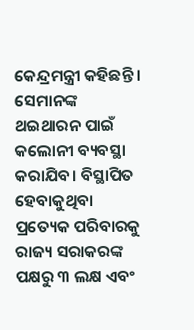କେନ୍ଦ୍ରମନ୍ତ୍ରୀ କହିଛନ୍ତି । ସେମାନଙ୍କ ଥଇଥାରନ ପାଇଁ କଲୋନୀ ବ୍ୟବସ୍ଥା କରାଯିବ। ବିସ୍ଥାପିତ ହେବାକୁଥିବା ପ୍ରତ୍ୟେକ ପରିବାରକୁ ରାଜ୍ୟ ସରାକରଙ୍କ ପକ୍ଷରୁ ୩ ଲକ୍ଷ ଏବଂ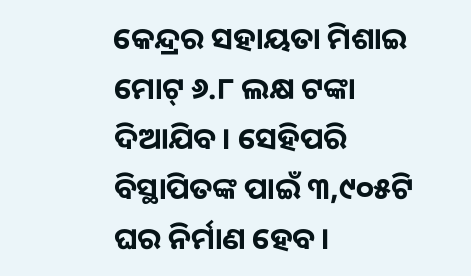କେନ୍ଦ୍ରର ସହାୟତା ମିଶାଇ ମୋଟ୍ ୬.୮ ଲକ୍ଷ ଟଙ୍କା ଦିଆଯିବ। ସେହିପରି ବିସ୍ଥାପିତଙ୍କ ପାଇଁ ୩,୯୦୫ଟି ଘର ନିର୍ମାଣ ହେବ।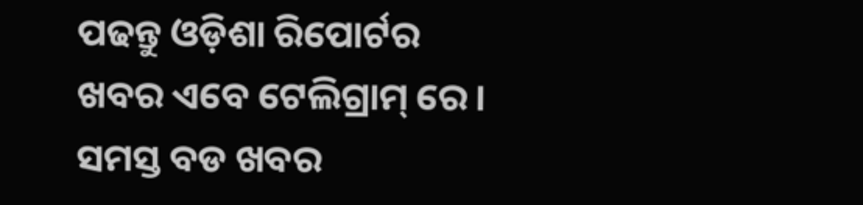ପଢନ୍ତୁ ଓଡ଼ିଶା ରିପୋର୍ଟର ଖବର ଏବେ ଟେଲିଗ୍ରାମ୍ ରେ। ସମସ୍ତ ବଡ ଖବର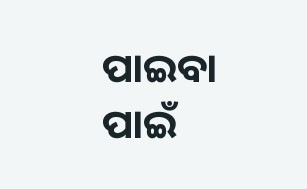ପାଇବା ପାଇଁ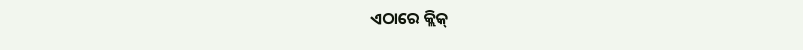ଏଠାରେ କ୍ଲିକ୍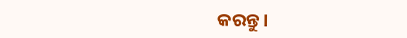କରନ୍ତୁ।